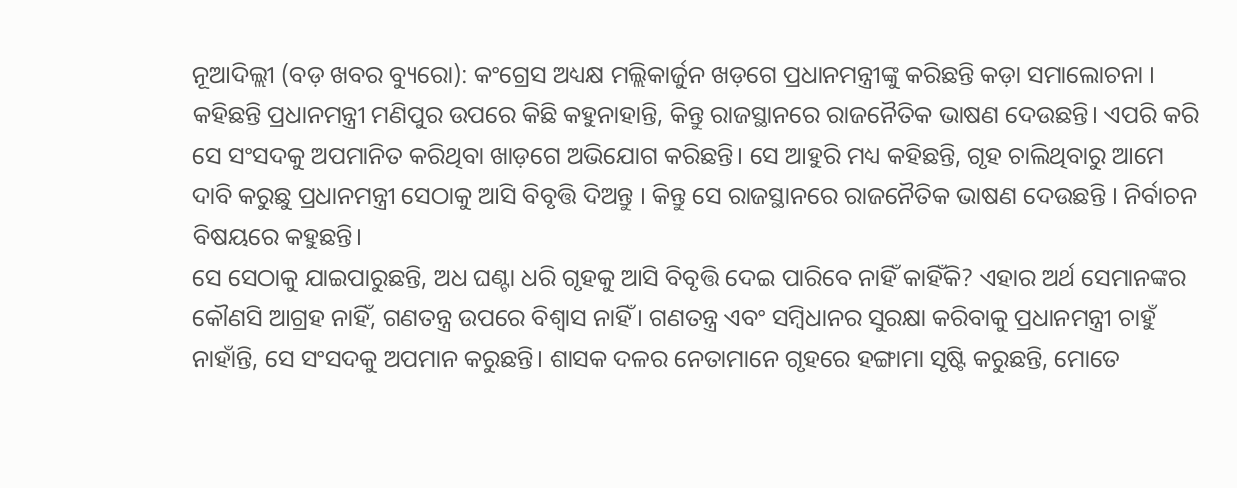ନୂଆଦିଲ୍ଲୀ (ବଡ଼ ଖବର ବ୍ୟୁରୋ): କଂଗ୍ରେସ ଅଧ୍ୟକ୍ଷ ମଲ୍ଲିକାର୍ଜୁନ ଖଡ଼ଗେ ପ୍ରଧାନମନ୍ତ୍ରୀଙ୍କୁ କରିଛନ୍ତି କଡ଼ା ସମାଲୋଚନା । କହିଛନ୍ତି ପ୍ରଧାନମନ୍ତ୍ରୀ ମଣିପୁର ଉପରେ କିଛି କହୁନାହାନ୍ତି, କିନ୍ତୁ ରାଜସ୍ଥାନରେ ରାଜନୈତିକ ଭାଷଣ ଦେଉଛନ୍ତି। ଏପରି କରି ସେ ସଂସଦକୁ ଅପମାନିତ କରିଥିବା ଖାଡ଼ଗେ ଅଭିଯୋଗ କରିଛନ୍ତି। ସେ ଆହୁରି ମଧ୍ୟ କହିଛନ୍ତି, ଗୃହ ଚାଲିଥିବାରୁ ଆମେ ଦାବି କରୁଛୁ ପ୍ରଧାନମନ୍ତ୍ରୀ ସେଠାକୁ ଆସି ବିବୃତ୍ତି ଦିଅନ୍ତୁ । କିନ୍ତୁ ସେ ରାଜସ୍ଥାନରେ ରାଜନୈତିକ ଭାଷଣ ଦେଉଛନ୍ତି । ନିର୍ବାଚନ ବିଷୟରେ କହୁଛନ୍ତି।
ସେ ସେଠାକୁ ଯାଇପାରୁଛନ୍ତି, ଅଧ ଘଣ୍ଟା ଧରି ଗୃହକୁ ଆସି ବିବୃତ୍ତି ଦେଇ ପାରିବେ ନାହିଁ କାହିଁକି? ଏହାର ଅର୍ଥ ସେମାନଙ୍କର କୌଣସି ଆଗ୍ରହ ନାହିଁ, ଗଣତନ୍ତ୍ର ଉପରେ ବିଶ୍ୱାସ ନାହିଁ। ଗଣତନ୍ତ୍ର ଏବଂ ସମ୍ବିଧାନର ସୁରକ୍ଷା କରିବାକୁ ପ୍ରଧାନମନ୍ତ୍ରୀ ଚାହୁଁ ନାହାଁନ୍ତି, ସେ ସଂସଦକୁ ଅପମାନ କରୁଛନ୍ତି। ଶାସକ ଦଳର ନେତାମାନେ ଗୃହରେ ହଙ୍ଗାମା ସୃଷ୍ଟି କରୁଛନ୍ତି, ମୋତେ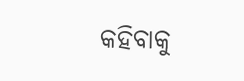କହିବାକୁ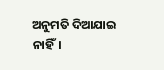ଅନୁମତି ଦିଆଯାଇ ନାହିଁ।